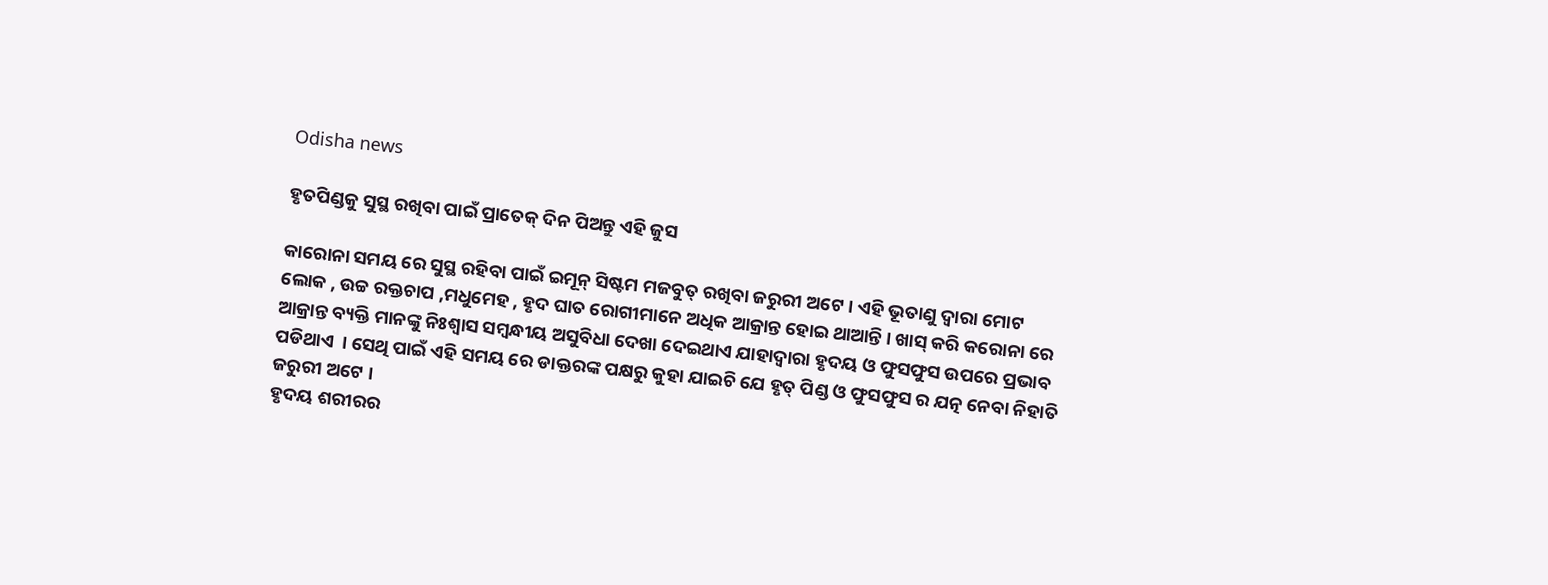Odisha news

ହୃତପିଣ୍ଡକୁ ସୁସ୍ଥ ରଖିବା ପାଇଁ ପ୍ରାତେକ୍ ଦିନ ପିଅନ୍ତୁ ଏହି ଜୁସ

କାରୋନା ସମୟ ରେ ସୁସ୍ଥ ରହିବା ପାଇଁ ଇମୂନ୍ ସିଷ୍ଟମ ମଜବୁତ୍ ରଖିବା ଜରୁରୀ ଅଟେ । ଏହି ଭୂତାଣୁ ଦ୍ଵାରା ମୋଟ ଲୋକ , ଉଚ୍ଚ ରକ୍ତଚାପ ,ମଧୁମେହ , ହୃଦ ଘାତ ରୋଗୀମାନେ ଅଧିକ ଆକ୍ରାନ୍ତ ହୋଇ ଥାଆନ୍ତି । ଖାସ୍ କରି କରୋନା ରେ ଆକ୍ରାନ୍ତ ବ୍ୟକ୍ତି ମାନଙ୍କୁ ନିଃଶ୍ୱାସ ସମ୍ବନ୍ଧୀୟ ଅସୁବିଧା ଦେଖା ଦେଇଥାଏ ଯାହାଦ୍ଵାରା ହୃଦୟ ଓ ଫୁସଫୁସ ଉପରେ ପ୍ରଭାବ ପଡିଥାଏ  । ସେଥି ପାଇଁ ଏହି ସମୟ ରେ ଡାକ୍ତରଙ୍କ ପକ୍ଷରୁ କୁହା ଯାଇଚି ଯେ ହୃତ୍ ପିଣ୍ଡ ଓ ଫୁସଫୁସ ର ଯତ୍ନ ନେବା ନିହାତି ଜରୁରୀ ଅଟେ ।
ହୃଦୟ ଶରୀରର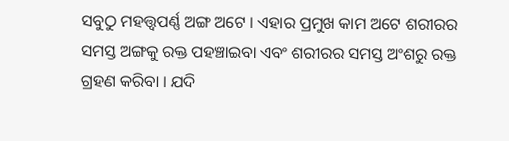ସବୁଠୁ ମହତ୍ତ୍ବପର୍ଣ୍ଣ ଅଙ୍ଗ ଅଟେ । ଏହାର ପ୍ରମୁଖ କାମ ଅଟେ ଶରୀରର ସମସ୍ତ ଅଙ୍ଗକୁ ରକ୍ତ ପହଞ୍ଚାଇବା ଏବଂ ଶରୀରର ସମସ୍ତ ଅଂଶରୁ ରକ୍ତ ଗ୍ରହଣ କରିବା । ଯଦି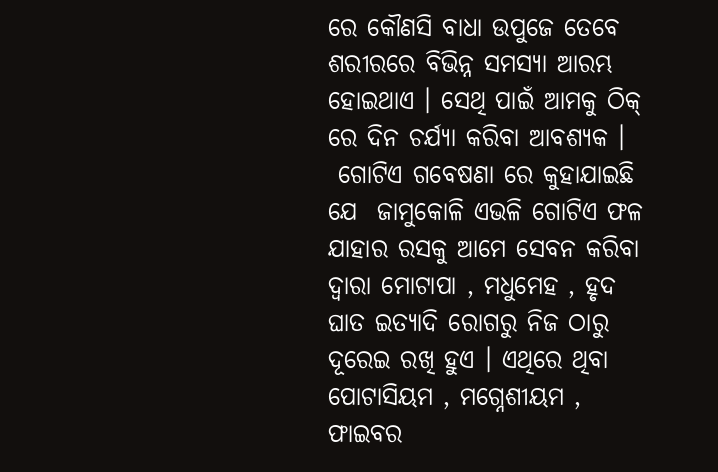ରେ କୌଣସି ବାଧା ଉପୁଜେ ତେବେ ଶରୀରରେ ବିଭିନ୍ନ ସମସ୍ୟା ଆରମ୍ଭ ହୋଇଥାଏ । ସେଥି ପାଇଁ ଆମକୁ ଠିକ୍ ରେ ଦିନ ଚର୍ଯ୍ୟା କରିବା ଆବଶ୍ୟକ ।
 ଗୋଟିଏ ଗବେଷଣା ରେ କୁହାଯାଇଛି ଯେ  ଜାମୁକୋଳି ଏଭଳି ଗୋଟିଏ ଫଳ ଯାହାର ରସକୁ ଆମେ ସେବନ କରିବା ଦ୍ୱାରା ମୋଟାପା , ମଧୁମେହ , ହୃଦ ଘାତ ଇତ୍ୟାଦି ରୋଗରୁ ନିଜ ଠାରୁ ଦୂରେଇ ରଖି ହୁଏ । ଏଥିରେ ଥିବା ପୋଟାସିୟମ , ମଗ୍ନେଶୀୟମ , ଫାଇବର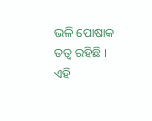ଭଳି ପୋଷାକ ତତ୍ଵ ରହିଛି । ଏହି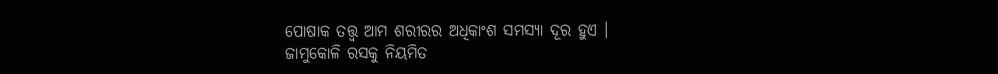ପୋଷାକ ତତ୍ତ୍ଵ ଆମ ଶରୀରର ଅଧିକାଂଶ ସମସ୍ୟା ଦୂର ହୁଏ ।
ଜାମୁକୋଳି ରସକୁ ନିୟମିତ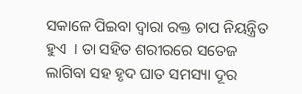ସକାଳେ ପିଇବା ଦ୍ଵାରା ରକ୍ତ ଚାପ ନିୟନ୍ତ୍ରିତ ହୁଏ  । ତା ସହିତ ଶରୀରରେ ସତେଜ ଲାଗିବା ସହ ହୃଦ ଘାତ ସମସ୍ୟା ଦୂର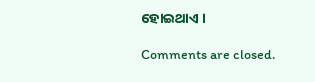ହୋଇଥାଏ ।

Comments are closed.